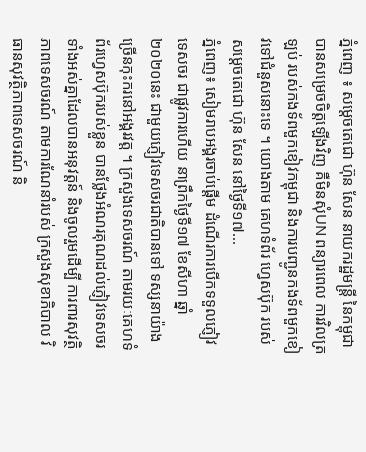ភ្នំពេញ ៖ សម្ដេចតេជោ ហ៊ុន សែន នាយករដ្ឋមន្ត្រី នៃកម្ពុជា បានសម្រេចចិត្តឡើងវិញ គឺមិនសុំUN ពន្យារពេល ការវិលត្រឡប់ របស់កងទ័ពមួកខៀវកម្ពុជា និងការបញ្ជូនកងទ័ពមួកខៀវទៅជំនួសនោះទេ ។ យោងតាម គេហទំព័រ ហ្វេសប៊ុក របស់ សម្ដេចតេជោ ហ៊ុន សែន នៅថ្ងៃទី១៧...
ភ្នំពេញ៖ សៀមរាបអង្គរចាប់ផ្ដើម ដំណើរការបើកទទួលភ្ញៀវទេសចរ ជាផ្លូវការហើយ នាព្រឹកថ្ងៃទី១៧ ខែសីហា ឆ្នាំ២០២០នេះ ជាមួយភ្ញៀវទេសចរជាតិបានទៅ ទស្សនាយ៉ាងច្រើនកុះករនៅអង្គរវត្ត ។ ក្រសួងទេសចរណ៍ តាមរយៈគេហទំព័រហ្វេសប៊ុករបស់ខ្លួន បានថ្លែងអំណរគុណដល់ភ្ញៀវទេសចរ ទាំងអស់គ្នាដែលបានអនុវត្តន៍ និងចូលរួមដើម្បី ការពារសុវត្ថិភាពទេសចរណ៍ តាមការណែនាំរបស់ ក្រសួងសុខាភិបាល វិធានសុវត្ថិភាពទេសចរណ៍ និ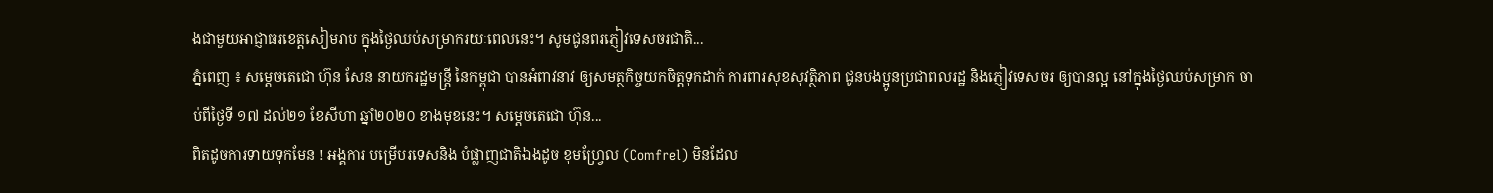ងជាមួយអាជ្ញាធរខេត្តសៀមរាប ក្នុងថ្ងៃឈប់សម្រាករយៈពេលនេះ។ សូមជូនពរភ្ញៀវទេសចរជាតិ...
ភ្នំពេញ ៖ សម្ដេចតេជោ ហ៊ុន សែន នាយករដ្ឋមន្ត្រី នៃកម្ពុជា បានអំពាវនាវ ឲ្យសមត្ថកិច្ចយកចិត្តទុកដាក់ ការពារសុខសុវត្ថិភាព ជូនបងប្អូនប្រជាពលរដ្ឋ និងភ្ញៀវទេសចរ ឲ្យបានល្អ នៅក្នុងថ្ងៃឈប់សម្រាក ចាប់ពីថ្ងៃទី ១៧ ដល់២១ ខែសីហា ឆ្នាំ២០២០ ខាងមុខនេះ។ សម្ដេចតេជោ ហ៊ុន...
ពិតដូចការទាយទុកមែន ! អង្គការ បម្រើបរទេសនិង បំផ្លាញជាតិឯងដូច ខុមហ្វ្រែល (Comfrel) មិនដែល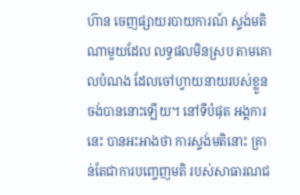ហ៊ាន ចេញផ្សាយរបាយការណ៍ ស្ទង់មតិណាមួយដែល លទ្ធផលមិនស្រប តាមគោលបំណង ដែលចៅហ្វាយនាយរបស់ខ្លួន ចង់បាននោះឡើយ។ នៅទីបំផុត អង្គការនេះ បានអះអាងថា ការស្ទង់មតិនោះ គ្រាន់តែជាការបញ្ចេញមតិ របស់សាធារណជ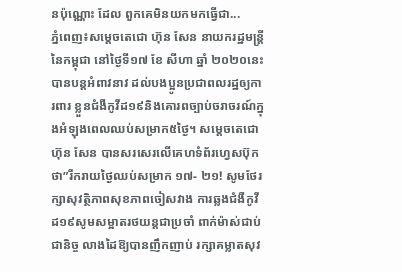នប៉ុណ្ណោះ ដែល ពួកគេមិនយកមកធ្វើជា...
ភ្នំពេញ៖សម្ដេចតេជោ ហ៊ុន សែន នាយករដ្ឋមន្រ្តីនៃកម្ពុជា នៅថ្ងៃទី១៧ ខែ សីហា ឆ្នាំ ២០២០នេះបានបន្តអំពាវនាវ ដល់បងប្អូនប្រជាពលរដ្ឋឲ្យការពារ ខ្លួនជំងឺកូវីដ១៩និងគោរពច្បាប់ចរាចរណ៍ក្នុងអំឡុងពេលឈប់សម្រាក៥ថ្ងៃ។ សម្ដេចតេជោ ហ៊ុន សែន បានសរសេរលើគេហទំព័រហ្វេសប៊ុកថា”រីករាយថ្ងៃឈប់សម្រាក ១៧- ២១! សូមថែរក្សាសុវត្ថិភាពសុខភាពចៀសវាង ការឆ្លងជំងឺកូវីដ១៩សូមសម្អាតរថយន្តជាប្រចាំ ពាក់ម៉ាស់ជាប់ជានិច្ច លាងដៃឱ្យបានញឹកញាប់ រក្សាគម្លាតសុវ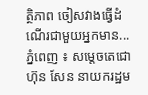ត្ថិភាព ចៀសវាងធ្វើដំណើរជាមួយអ្នកមាន...
ភ្នំពេញ ៖ សម្ដេចតេជោ ហ៊ុន សែន នាយករដ្ឋម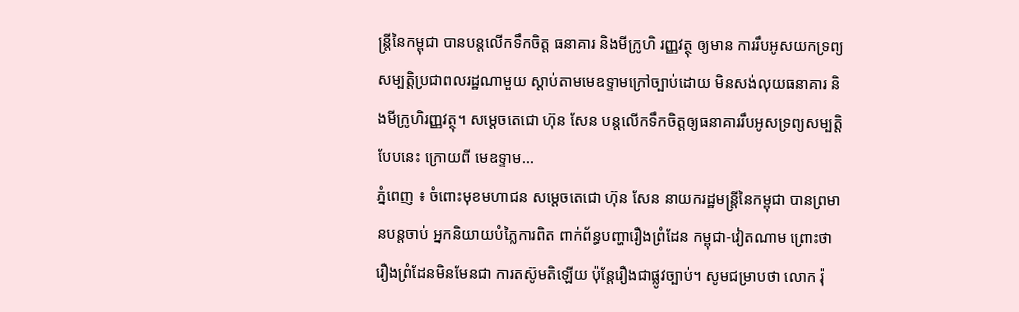ន្ដ្រីនៃកម្ពុជា បានបន្ដលើកទឹកចិត្ត ធនាគារ និងមីក្រូហិ រញ្ញវត្ថុ ឲ្យមាន ការរឹបអូសយកទ្រព្យសម្បត្តិប្រជាពលរដ្ឋណាមួយ ស្ដាប់តាមមេឧទ្ទាមក្រៅច្បាប់ដោយ មិនសង់លុយធនាគារ និងមីក្រូហិរញ្ញវត្ថុ។ សម្ដេចតេជោ ហ៊ុន សែន បន្ដលើកទឹកចិត្តឲ្យធនាគាររឹបអូសទ្រព្យសម្បត្តិ បែបនេះ ក្រោយពី មេឧទ្ទាម...
ភ្នំពេញ ៖ ចំពោះមុខមហាជន សម្ដេចតេជោ ហ៊ុន សែន នាយករដ្ឋមន្ដ្រីនៃកម្ពុជា បានព្រមានបន្តចាប់ អ្នកនិយាយបំភ្លៃការពិត ពាក់ព័ន្ធបញ្ហារឿងព្រំដែន កម្ពុជា-វៀតណាម ព្រោះថា រឿងព្រំដែនមិនមែនជា ការតស៊ូមតិឡើយ ប៉ុន្តែរឿងជាផ្លូវច្បាប់។ សូមជម្រាបថា លោក រ៉ុ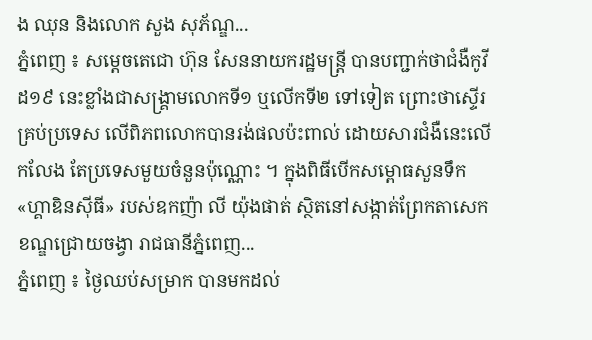ង ឈុន និងលោក សួង សុភ័ណ្ឌ...
ភ្នំពេញ ៖ សម្តេចតេជោ ហ៊ុន សែននាយករដ្ឋមន្ត្រី បានបញ្ជាក់ថាជំងឺកូវីដ១៩ នេះខ្លាំងជាសង្គ្រាមលោកទី១ ឬលើកទី២ ទៅទៀត ព្រោះថាស្ទើរគ្រប់ប្រទេស លើពិភពលោកបានរង់ផលប៉ះពាល់ ដោយសារជំងឺនេះលើកលែង តែប្រទេសមួយចំនួនប៉ុណ្ណោះ ។ ក្នុងពិធីបើកសម្ពោធសួនទឹក «ហ្គាឌិនស៊ីធី» របស់ឧកញ៉ា លី យ៉ុងផាត់ ស្ថិតនៅសង្កាត់ព្រែកតាសេក ខណ្ឌជ្រោយចង្វា រាជធានីភ្នំពេញ...
ភ្នំពេញ ៖ ថ្ងៃឈប់សម្រាក បានមកដល់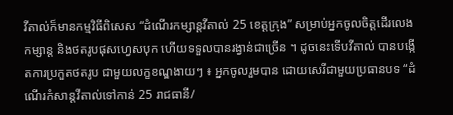វីតាល់ក៏មានកម្មវិធីពិសេស “ដំណើរកម្សាន្តវីតាល់ 25 ខេត្តក្រុង” សម្រាប់អ្នកចូលចិត្តដើរលេងកម្សាន្ត និងថតរូបផុសហ្វេសបុក ហើយទទួលបានរង្វាន់ជាច្រើន ។ ដូចនេះទើបវីតាល់ បានបង្កើតការប្រកួតថតរូប ជាមួយលក្ខខណ្ឌងាយៗ ៖ អ្នកចូលរួមបាន ដោយសេរីជាមួយប្រធានបទ “ដំណើរកំសាន្តវីតាល់ទៅកាន់ 25 រាជធានី/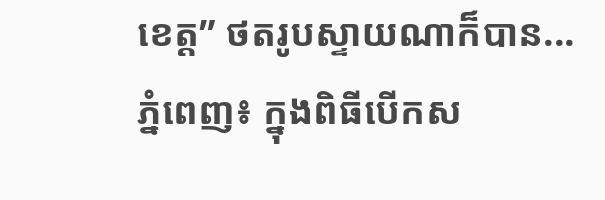ខេត្ត” ថតរូបស្ទាយណាក៏បាន...
ភ្នំពេញ៖ ក្នុងពិធីបើកស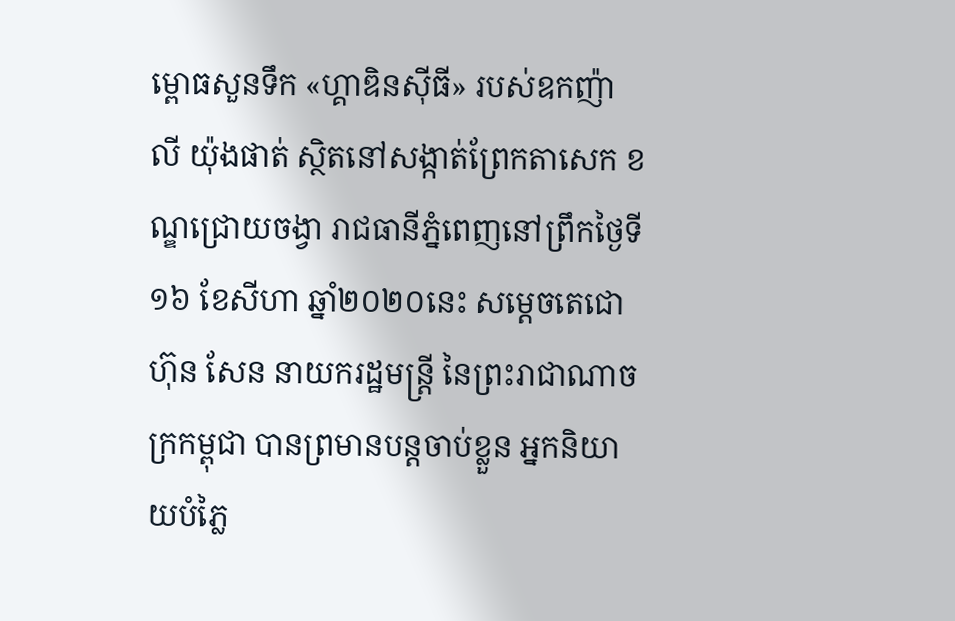ម្ពោធសួនទឹក «ហ្គាឌិនស៊ីធី» របស់ឧកញ៉ា លី យ៉ុងផាត់ ស្ថិតនៅសង្កាត់ព្រែកតាសេក ខណ្ឌជ្រោយចង្វា រាជធានីភ្នំពេញនៅព្រឹកថ្ងៃទី១៦ ខែសីហា ឆ្នាំ២០២០នេះ សម្តេចតេជោ ហ៊ុន សែន នាយករដ្ឋមន្ត្រី នៃព្រះរាជាណាចក្រកម្ពុជា បានព្រមានបន្តចាប់ខ្លួន អ្នកនិយាយបំភ្លៃ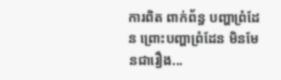ការពិត ពាក់ព័ន្ធ បញ្ហាព្រំដែន ព្រោះបញ្ហាព្រំដែន មិនមែនជារឿង...